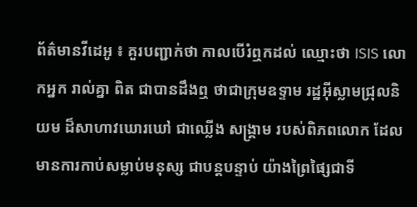ព័ត៌មានវីដេអូ ៖ គួរបញ្ជាក់ថា កាលបើរំឮកដល់ ឈ្មោះថា ISIS លោកអ្នក រាល់គ្នា ពិត ជាបានដឹងឮ ថាជាក្រុមឧទ្ទាម រដ្ឋអ៊ីស្លាមជ្រុលនិយម ដ៏សាហាវឃោរឃៅ ជាឈ្លើង សង្គ្រាម របស់ពិភពលោក ដែល មានការកាប់សម្លាប់មនុស្ស ជាបន្តបន្ទាប់ យ៉ាងព្រៃផ្សៃជាទី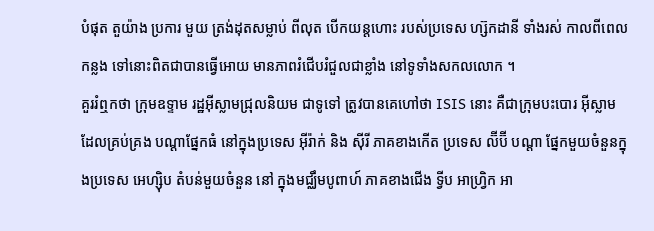បំផុត តួយ៉ាង ប្រការ មួយ ត្រង់ដុតសម្លាប់ ពីលុត បើកយន្តហោះ របស់ប្រទេស ហ្ស៊កដានី ទាំងរស់ កាលពីពេលកន្លង ទៅនោះពិតជាបានធ្វើអោយ មានភាពរំជើបរំជួលជាខ្លាំង នៅទូទាំងសកលលោក ។
គួររំឮកថា ក្រុមឧទ្ទាម រដ្ឋអ៊ីស្លាមជ្រុលនិយម ជាទូទៅ ត្រូវបានគេហៅថា ISIS នោះ គឺជាក្រុមបះបោរ អ៊ីស្លាម ដែលគ្រប់គ្រង បណ្តាផ្នែកធំ នៅក្នុងប្រទេស អ៊ីរ៉ាក់ និង ស៊ីរី ភាគខាងកើត ប្រទេស ល៊ីប៊ី បណ្តា ផ្នែកមួយចំនួនក្នុងប្រទេស អេហ្ស៊ិប តំបន់មួយចំនួន នៅ ក្នុងមជ្ឈឹមបូពាហ៍ ភាគខាងជើង ទ្វីប អាហ្វ្រិក អា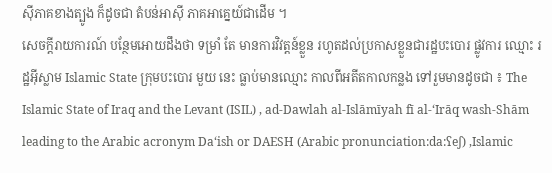ស៊ីភាគខាងត្បូង ក៏ដូចជា តំបន់អាស៊ី ភាគអាគ្នេយ៍ជាដើម ។
សេចក្តីរាយការណ៍ បន្ថែមអោយដឹងថា ទម្រាំ តែ មានការវិវត្តន៍ខ្លួន រហូតដល់ប្រកាសខ្លួនជារដ្ឋបះបោរ ផ្លូវការ ឈ្មោះ រដ្ឋអ៊ីស្លាម Islamic State ក្រុមបះបោរ មួយ នេះ ធ្លាប់មានឈ្មោះ កាលពីអតីតកាលកន្លង ទៅរួមមានដូចជា ៖ The Islamic State of Iraq and the Levant (ISIL) , ad-Dawlah al-Islāmīyah fī al-‘Irāq wash-Shām leading to the Arabic acronym Da‘ish or DAESH (Arabic pronunciation:da:ʕeʃ) ,Islamic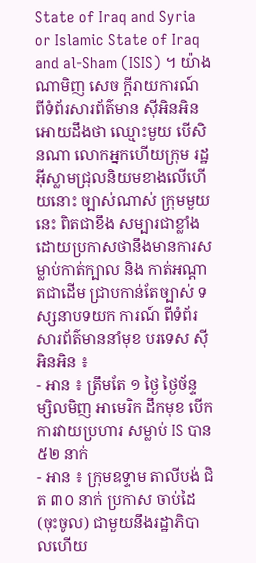State of Iraq and Syria or Islamic State of Iraq and al-Sham (ISIS) ។ យ៉ាងណាមិញ សេច ក្តីរាយការណ៍ ពីទំព័រសារព័ត៌មាន ស៊ីអិនអិន អោយដឹងថា ឈ្មោះមួយ បើសិនណា លោកអ្នកហើយក្រុម រដ្ឋអ៊ីស្លាមជ្រុលនិយមខាងលើហើយនោះ ច្បាស់ណាស់ ក្រុមមួយនេះ ពិតជាខឹង សម្បារជាខ្លាំង ដោយប្រកាសថានឹងមានការសម្លាប់កាត់ក្បាល និង កាត់អណ្តាតជាដើម ជ្រាបកាន់តែច្បាស់ ទស្សនាបទយក ការណ៍ ពីទំព័រសារព័ត៌មាននាំមុខ បរទេស ស៊ីអិនអិន ៖
- អាន ៖ ត្រឹមតែ ១ ថ្ងៃ ថ្ងៃច័ន្ទ ម្សិលមិញ អាមេរិក ដឹកមុខ បើកការវាយប្រហារ សម្លាប់ IS បាន ៥២ នាក់
- អាន ៖ ក្រុមឧទ្ទាម តាលីបង់ ជិត ៣០ នាក់ ប្រកាស ចាប់ដៃ (ចុះចូល) ជាមួយនឹងរដ្ឋាភិបាលហើយ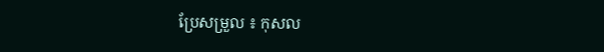ប្រែសម្រួល ៖ កុសល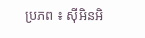ប្រភព ៖ ស៊ីអិនអិ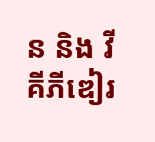ន និង វីគីភីឌៀរ